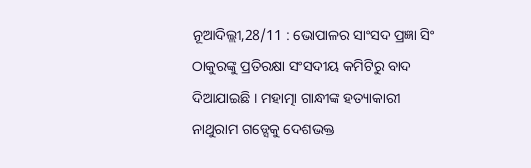ନୂଆଦିଲ୍ଲୀ,28/11 : ଭୋପାଳର ସାଂସଦ ପ୍ରଜ୍ଞା ସିଂ ଠାକୁରଙ୍କୁ ପ୍ରତିରକ୍ଷା ସଂସଦୀୟ କମିଟିରୁ ବାଦ ଦିଆଯାଇଛି । ମହାତ୍ମା ଗାନ୍ଧୀଙ୍କ ହତ୍ୟାକାରୀ ନାଥୁରାମ ଗଡ୍ସେକୁ ଦେଶଭକ୍ତ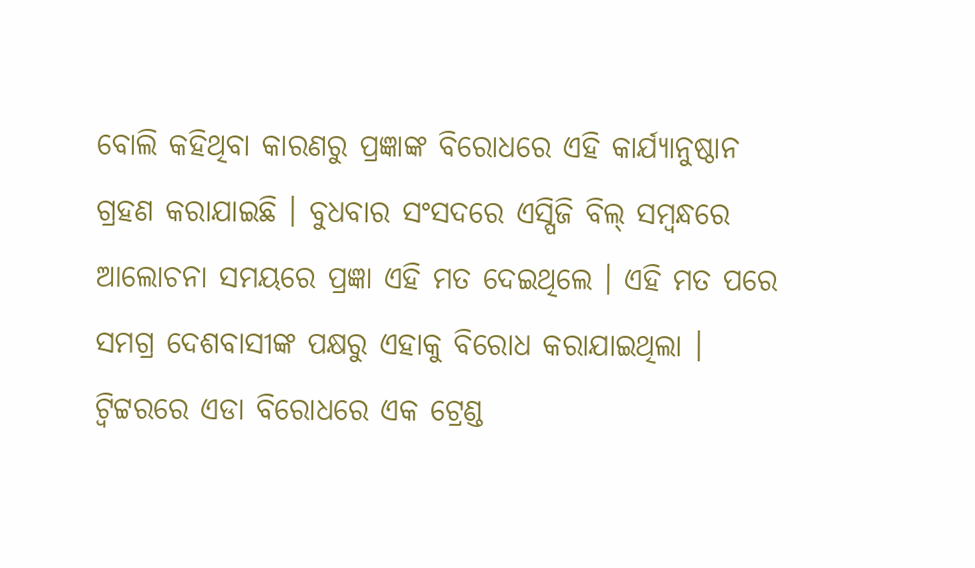ବୋଲି କହିଥିବା କାରଣରୁ ପ୍ରଜ୍ଞାଙ୍କ ବିରୋଧରେ ଏହି କାର୍ଯ୍ୟାନୁଷ୍ଠାନ ଗ୍ରହଣ କରାଯାଇଛି । ବୁଧବାର ସଂସଦରେ ଏସ୍ପିଜି ବିଲ୍ ସମ୍ବନ୍ଧରେ ଆଲୋଚନା ସମୟରେ ପ୍ରଜ୍ଞା ଏହି ମତ ଦେଇଥିଲେ । ଏହି ମତ ପରେ ସମଗ୍ର ଦେଶବାସୀଙ୍କ ପକ୍ଷରୁ ଏହାକୁ ବିରୋଧ କରାଯାଇଥିଲା । ଟ୍ବିଟ୍ଟରରେ ଏଡା ବିରୋଧରେ ଏକ ଟ୍ରେଣ୍ଡ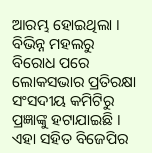ଆରମ୍ଭ ହୋଇଥିଲା । ବିଭିନ୍ନ ମହଲରୁ ବିରୋଧ ପରେ ଲୋକସଭାର ପ୍ରତିରକ୍ଷା ସଂସଦୀୟ କମିଟିରୁ ପ୍ରଜ୍ଞାଙ୍କୁ ହଟାଯାଇଛି । ଏହା ସହିତ ବିଜେପିର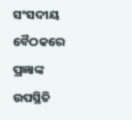ସଂସଦୀୟ ବୈଠକରେ ପ୍ରଜ୍ଞାଙ୍କ ଉପସ୍ଥିତି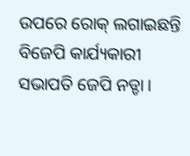ଉପରେ ରୋକ୍ ଲଗାଇଛନ୍ତି ବିଜେପି କାର୍ଯ୍ୟକାରୀ ସଭାପତି ଜେପି ନଡ୍ଡା ।